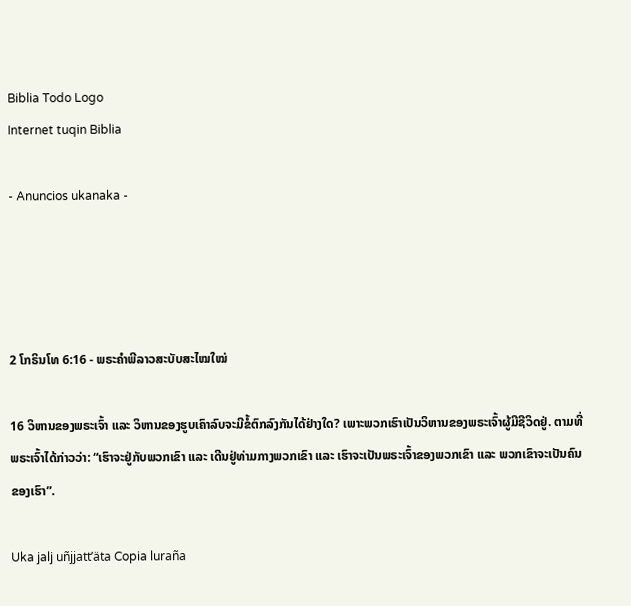Biblia Todo Logo
Internet tuqin Biblia

- Anuncios ukanaka -




2 ໂກຣິນໂທ 6:16 - ພຣະຄຳພີລາວສະບັບສະໄໝໃໝ່

16 ວິຫານຂອງພຣະເຈົ້າ ແລະ ວິຫານຂອງຮູບເຄົາລົບຈະມີຂໍ້ຕົກລົງກັນໄດ້ຢ່າງໃດ? ເພາະພວກເຮົາເປັນວິຫານຂອງພຣະເຈົ້າຜູ້ມີຊີວິດຢູ່. ຕາມທີ່ພຣະເຈົ້າໄດ້ກ່າວວ່າ: “ເຮົາຈະຢູ່ກັບພວກເຂົາ ແລະ ເດີນຢູ່ທ່າມກາງພວກເຂົາ ແລະ ເຮົາຈະເປັນພຣະເຈົ້າຂອງພວກເຂົາ ແລະ ພວກເຂົາຈະເປັນຄົນຂອງເຮົາ”.

Uka jalj uñjjattʼäta Copia luraña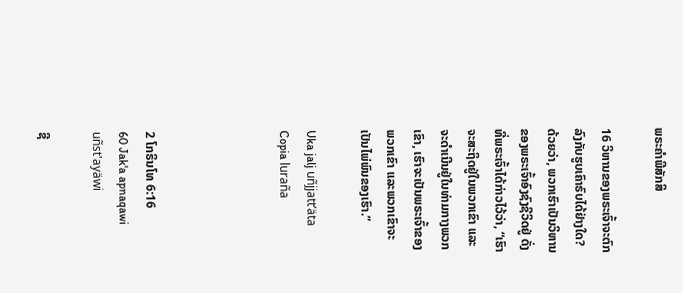ພຣະຄຳພີສັກສິ

16 ວິຫານຂອງພຣະເຈົ້າຈະຕົກລົງກັບຮູບເຄົາຣົບໄດ້ຢ່າງໃດ? ດ້ວຍວ່າ, ພວກເຮົາເປັນວິຫານຂອງພຣະເຈົ້າອົງຊົງຊີວິດຢູ່ ດັ່ງທີ່ພຣະເຈົ້າໄດ້ກ່າວໄວ້ວ່າ, “ເຮົາຈະສະຖິດຢູ່ໃນພວກເຂົາ ແລະຈະດຳເນີນຢູ່ໃນທ່າມກາງພວກເຂົາ, ເຮົາຈະເປັນພຣະເຈົ້າຂອງພວກເຂົາ ແລະພວກເຂົາຈະເປັນໄພ່ພົນຂອງເຮົາ.”

Uka jalj uñjjattʼäta Copia luraña




2 ໂກຣິນໂທ 6:16
60 Jak'a apnaqawi uñst'ayäwi

ຊີ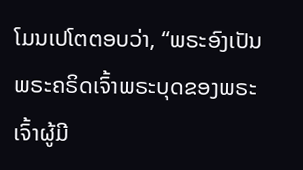ໂມນເປໂຕຕອບວ່າ, “ພຣະອົງເປັນພຣະຄຣິດເຈົ້າພຣະບຸດຂອງພຣະເຈົ້າຜູ້ມີ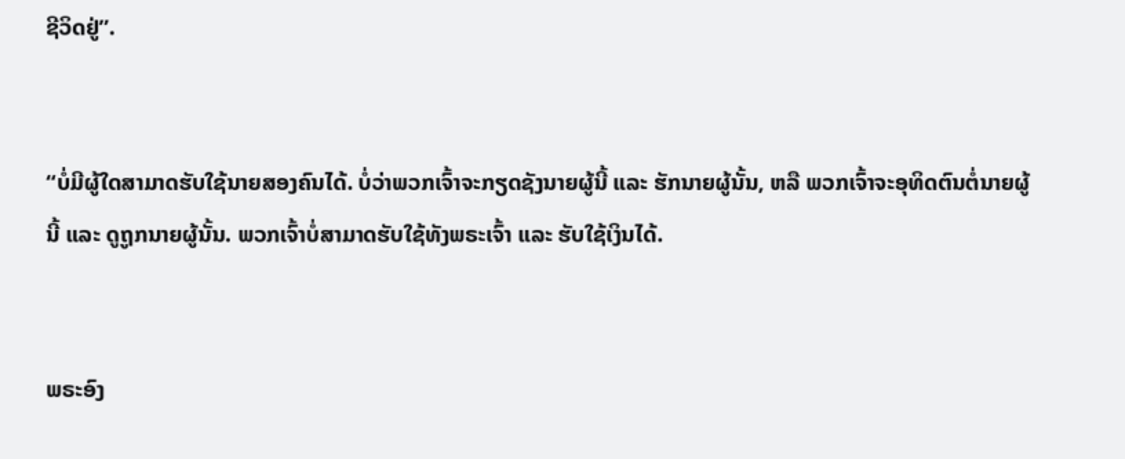ຊີວິດຢູ່”.


“ບໍ່ມີຜູ້ໃດສາມາດຮັບໃຊ້ນາຍສອງຄົນໄດ້. ບໍ່ວ່າພວກເຈົ້າຈະກຽດຊັງນາຍຜູ້ນີ້ ແລະ ຮັກນາຍຜູ້ນັ້ນ, ຫລື ພວກເຈົ້າຈະອຸທິດຕົນຕໍ່ນາຍຜູ້ນີ້ ແລະ ດູຖູກນາຍຜູ້ນັ້ນ. ພວກເຈົ້າບໍ່ສາມາດຮັບໃຊ້ທັງພຣະເຈົ້າ ແລະ ຮັບໃຊ້ເງິນໄດ້.


ພຣະອົງ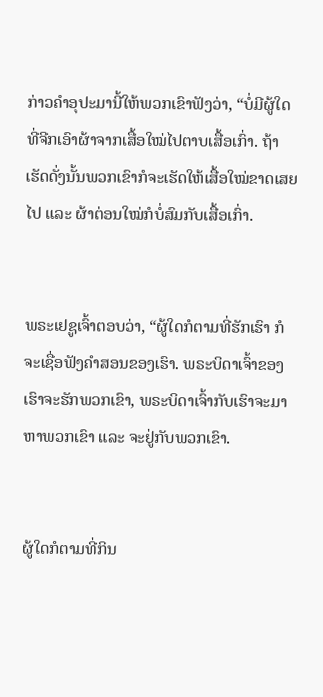ກ່າວຄຳອຸປະມານີ້ໃຫ້ພວກເຂົາຟັງວ່າ, “ບໍ່ມີຜູ້ໃດທີ່ຈີກເອົາຜ້າຈາກເສື້ອໃໝ່ໄປຕາບເສື້ອເກົ່າ. ຖ້າເຮັດດັ່ງນັ້ນພວກເຂົາກໍຈະເຮັດໃຫ້ເສື້ອໃໝ່ຂາດເສຍໄປ ແລະ ຜ້າຕ່ອນໃໝ່ກໍບໍ່ສົມກັບເສື້ອເກົ່າ.


ພຣະເຢຊູເຈົ້າຕອບວ່າ, “ຜູ້ໃດກໍຕາມທີ່ຮັກເຮົາ ກໍຈະເຊື່ອຟັງຄຳສອນຂອງເຮົາ. ພຣະບິດາເຈົ້າຂອງເຮົາຈະຮັກພວກເຂົາ, ພຣະບິດາເຈົ້າກັບເຮົາຈະມາຫາພວກເຂົາ ແລະ ຈະຢູ່ກັບພວກເຂົາ.


ຜູ້ໃດກໍຕາມທີ່ກິນ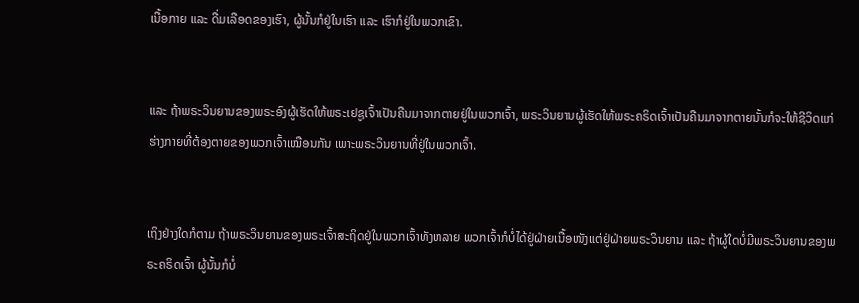ເນື້ອກາຍ ແລະ ດື່ມເລືອດຂອງເຮົາ, ຜູ້ນັ້ນກໍຢູ່ໃນເຮົາ ແລະ ເຮົາກໍຢູ່ໃນພວກເຂົາ.


ແລະ ຖ້າພຣະວິນຍານຂອງພຣະອົງຜູ້ເຮັດໃຫ້ພຣະເຢຊູເຈົ້າເປັນຄືນມາຈາກຕາຍຢູ່ໃນພວກເຈົ້າ, ພຣະວິນຍານຜູ້ເຮັດໃຫ້ພຣະຄຣິດເຈົ້າເປັນຄືນມາຈາກຕາຍນັ້ນກໍຈະໃຫ້ຊີວິດແກ່ຮ່າງກາຍທີ່ຕ້ອງຕາຍຂອງພວກເຈົ້າເໝືອນກັນ ເພາະພຣະວິນຍານທີ່ຢູ່ໃນພວກເຈົ້າ.


ເຖິງຢ່າງໃດກໍຕາມ ຖ້າພຣະວິນຍານຂອງພຣະເຈົ້າສະຖິດຢູ່ໃນພວກເຈົ້າທັງຫລາຍ ພວກເຈົ້າກໍບໍ່ໄດ້ຢູ່ຝ່າຍເນື້ອໜັງແຕ່ຢູ່ຝ່າຍພຣະວິນຍານ ແລະ ຖ້າຜູ້ໃດບໍ່ມີພຣະວິນຍານຂອງພຣະຄຣິດເຈົ້າ ຜູ້ນັ້ນກໍບໍ່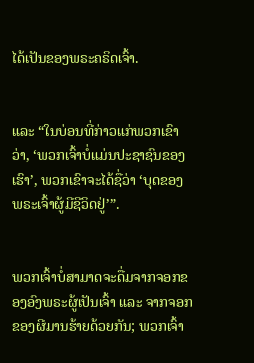ໄດ້ເປັນຂອງພຣະຄຣິດເຈົ້າ.


ແລະ “ໃນບ່ອນທີ່ກ່າວແກ່ພວກເຂົາວ່າ, ‘ພວກເຈົ້າບໍ່ແມ່ນປະຊາຊົນຂອງເຮົາ’, ພວກເຂົາຈະໄດ້ຊື່ວ່າ ‘ບຸດຂອງພຣະເຈົ້າຜູ້ມີຊີວິດຢູ່’”.


ພວກເຈົ້າບໍ່ສາມາດຈະດື່ມຈາກຈອກຂອງອົງພຣະຜູ້ເປັນເຈົ້າ ແລະ ຈາກຈອກຂອງຜີມານຮ້າຍດ້ວຍກັນ; ພວກເຈົ້າ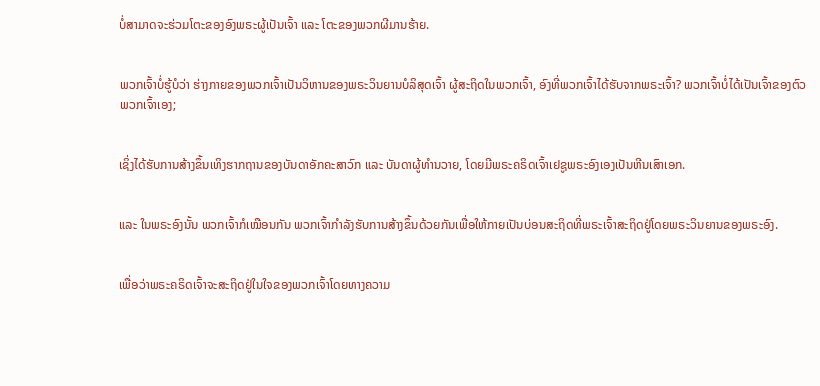ບໍ່ສາມາດຈະຮ່ວມໂຕະຂອງອົງພຣະຜູ້ເປັນເຈົ້າ ແລະ ໂຕະຂອງພວກຜີມານຮ້າຍ.


ພວກເຈົ້າບໍ່ຮູ້ບໍວ່າ ຮ່າງກາຍຂອງພວກເຈົ້າເປັນວິຫານຂອງພຣະວິນຍານບໍລິສຸດເຈົ້າ ຜູ້ສະຖິດໃນພວກເຈົ້າ, ອົງທີ່ພວກເຈົ້າໄດ້ຮັບຈາກພຣະເຈົ້າ? ພວກເຈົ້າບໍ່ໄດ້ເປັນເຈົ້າຂອງຕົວພວກເຈົ້າເອງ;


ເຊິ່ງໄດ້ຮັບການສ້າງຂຶ້ນເທິງຮາກຖານຂອງບັນດາອັກຄະສາວົກ ແລະ ບັນດາຜູ້ທຳນວາຍ, ໂດຍມີພຣະຄຣິດເຈົ້າເຢຊູພຣະອົງເອງເປັນຫີນເສົາເອກ.


ແລະ ໃນພຣະອົງນັ້ນ ພວກເຈົ້າກໍເໝືອນກັນ ພວກເຈົ້າກຳລັງຮັບການສ້າງຂຶ້ນດ້ວຍກັນເພື່ອໃຫ້ກາຍເປັນບ່ອນສະຖິດທີ່ພຣະເຈົ້າສະຖິດຢູ່ໂດຍພຣະວິນຍານຂອງພຣະອົງ.


ເພື່ອວ່າພຣະຄຣິດເຈົ້າຈະສະຖິດຢູ່ໃນໃຈຂອງພວກເຈົ້າໂດຍທາງຄວາມ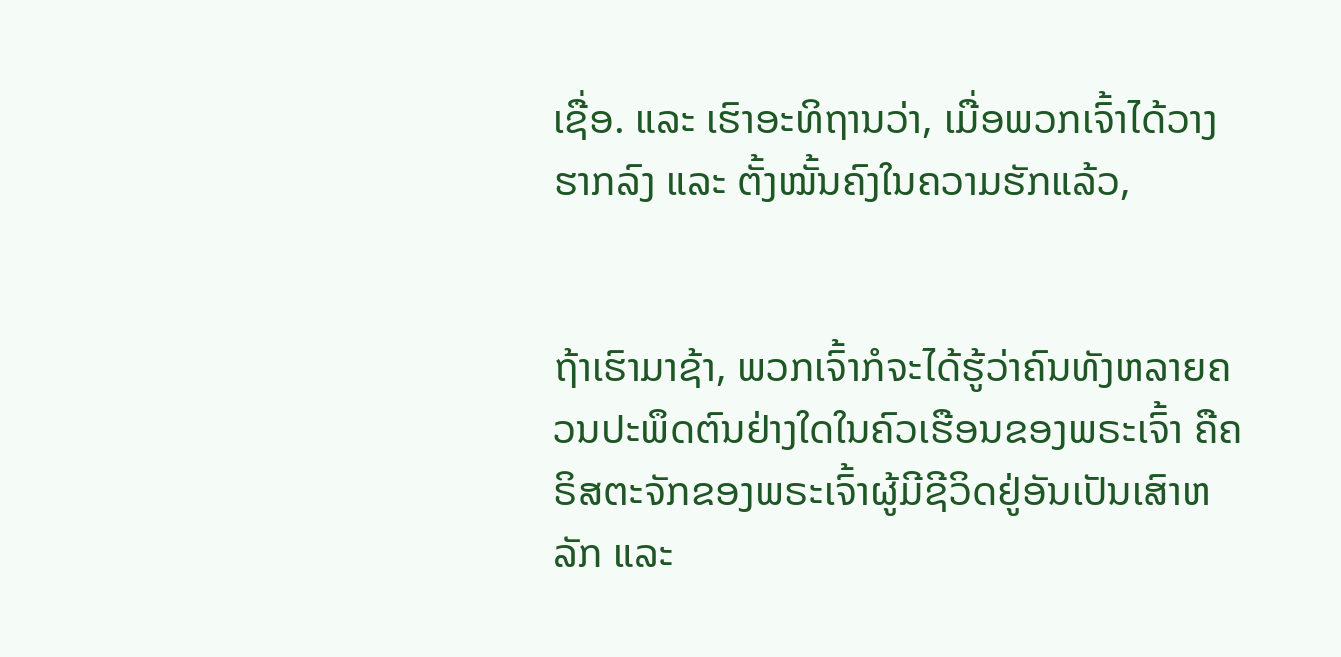ເຊື່ອ. ແລະ ເຮົາອະທິຖານວ່າ, ເມື່ອພວກເຈົ້າໄດ້ວາງຮາກລົງ ແລະ ຕັ້ງໝັ້ນຄົງໃນຄວາມຮັກແລ້ວ,


ຖ້າເຮົາມາຊ້າ, ພວກເຈົ້າກໍຈະໄດ້ຮູ້ວ່າຄົນທັງຫລາຍຄວນປະພຶດຕົນຢ່າງໃດໃນຄົວເຮືອນຂອງພຣະເຈົ້າ ຄືຄຣິສຕະຈັກຂອງພຣະເຈົ້າຜູ້ມີຊີວິດຢູ່ອັນເປັນເສົາຫລັກ ແລະ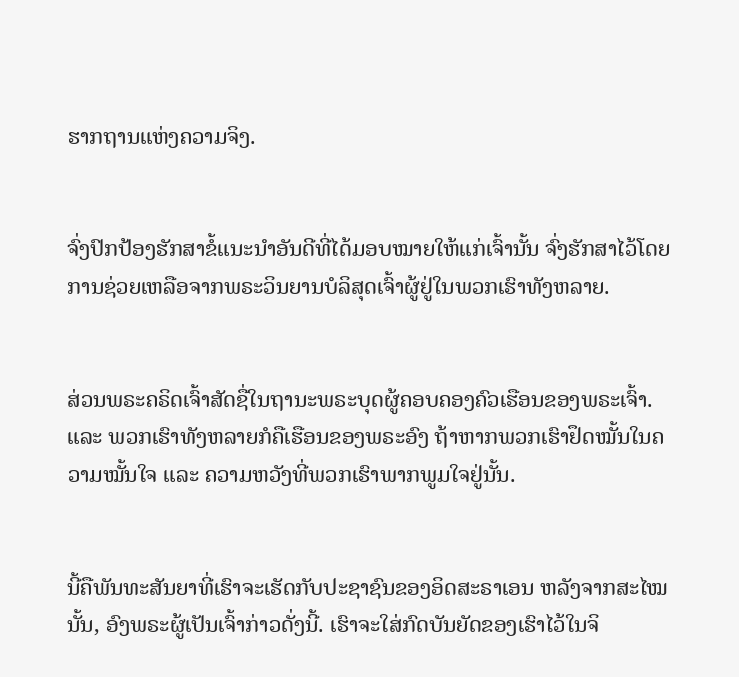ຮາກຖານແຫ່ງຄວາມຈິງ.


ຈົ່ງປົກປ້ອງຮັກສາຂໍ້ແນະນຳອັນດີທີ່ໄດ້ມອບໝາຍໃຫ້ແກ່ເຈົ້ານັ້ນ ຈົ່ງຮັກສາໄວ້ໂດຍການຊ່ວຍເຫລືອຈາກພຣະວິນຍານບໍລິສຸດເຈົ້າຜູ້ຢູ່ໃນພວກເຮົາທັງຫລາຍ.


ສ່ວນພຣະຄຣິດເຈົ້າສັດຊື່ໃນຖານະພຣະບຸດຜູ້ຄອບຄອງຄົວເຮືອນຂອງພຣະເຈົ້າ. ແລະ ພວກເຮົາທັງຫລາຍກໍຄືເຮືອນຂອງພຣະອົງ ຖ້າຫາກພວກເຮົາຢຶດໝັ້ນໃນຄວາມໝັ້ນໃຈ ແລະ ຄວາມຫວັງທີ່ພວກເຮົາພາກພູມໃຈຢູ່ນັ້ນ.


ນີ້ຄືພັນທະສັນຍາທີ່ເຮົາຈະເຮັດກັບປະຊາຊົນຂອງອິດສະຣາເອນ ຫລັງຈາກສະໄໝນັ້ນ, ອົງພຣະຜູ້ເປັນເຈົ້າກ່າວດັ່ງນີ້. ເຮົາຈະໃສ່ກົດບັນຍັດຂອງເຮົາໄວ້ໃນຈິ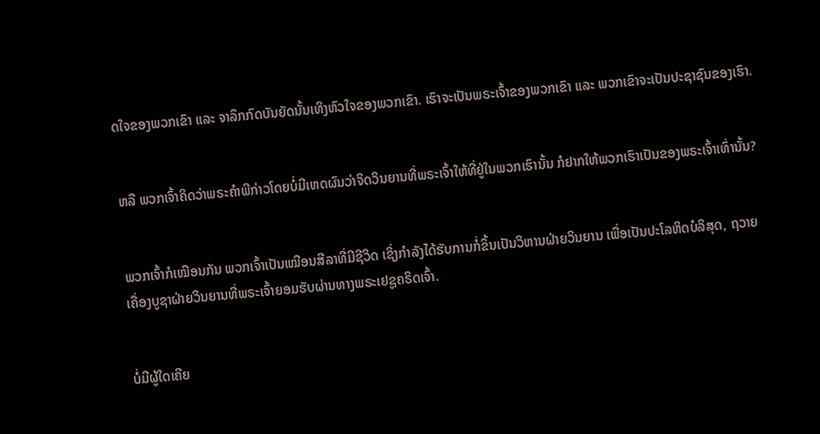ດໃຈຂອງພວກເຂົາ ແລະ ຈາລຶກກົດບັນຍັດນັ້ນເທິງຫົວໃຈຂອງພວກເຂົາ. ເຮົາຈະເປັນພຣະເຈົ້າຂອງພວກເຂົາ ແລະ ພວກເຂົາຈະເປັນປະຊາຊົນຂອງເຮົາ.


ຫລື ພວກເຈົ້າຄິດວ່າພຣະຄຳພີກ່າວໂດຍບໍ່ມີເຫດຜົນວ່າຈິດວິນຍານທີ່ພຣະເຈົ້າໃຫ້ທີ່ຢູ່ໃນພວກເຮົານັ້ນ ກໍຢາກໃຫ້ພວກເຮົາເປັນຂອງພຣະເຈົ້າເທົ່ານັ້ນ?


ພວກເຈົ້າກໍເໝືອນກັນ ພວກເຈົ້າເປັນເໝືອນສີລາທີ່ມີຊີວິດ ເຊິ່ງກຳລັງໄດ້ຮັບການກໍ່ຂຶ້ນເປັນວິຫານຝ່າຍວິນຍານ ເພື່ອເປັນປະໂລຫິດບໍລິສຸດ, ຖວາຍເຄື່ອງບູຊາຝ່າຍວິນຍານທີ່ພຣະເຈົ້າຍອມຮັບຜ່ານທາງພຣະເຢຊູຄຣິດເຈົ້າ.


ບໍ່ມີຜູ້ໃດເຄີຍ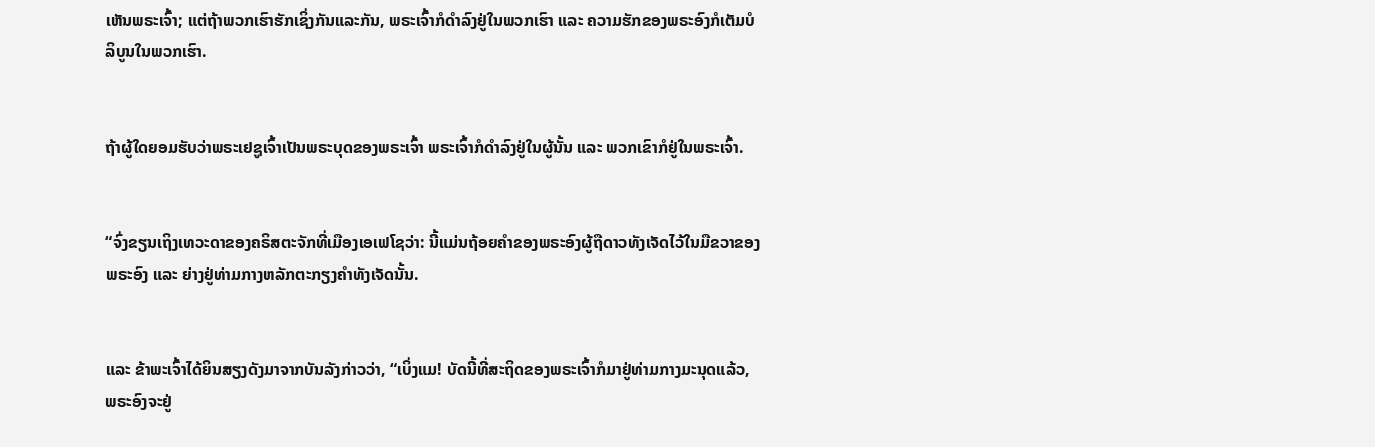ເຫັນພຣະເຈົ້າ; ແຕ່ຖ້າພວກເຮົາຮັກເຊິ່ງກັນແລະກັນ, ພຣະເຈົ້າກໍດຳລົງຢູ່ໃນພວກເຮົາ ແລະ ຄວາມຮັກຂອງພຣະອົງກໍເຕັມບໍລິບູນໃນພວກເຮົາ.


ຖ້າຜູ້ໃດຍອມຮັບວ່າພຣະເຢຊູເຈົ້າເປັນພຣະບຸດຂອງພຣະເຈົ້າ ພຣະເຈົ້າກໍດຳລົງຢູ່ໃນຜູ້ນັ້ນ ແລະ ພວກເຂົາກໍຢູ່ໃນພຣະເຈົ້າ.


“ຈົ່ງຂຽນເຖິງເທວະດາຂອງຄຣິສຕະຈັກທີ່ເມືອງເອເຟໂຊວ່າ: ນີ້ແມ່ນຖ້ອຍຄຳຂອງພຣະອົງຜູ້ຖືດາວທັງເຈັດໄວ້ໃນມືຂວາຂອງພຣະອົງ ແລະ ຍ່າງຢູ່ທ່າມກາງຫລັກຕະກຽງຄຳທັງເຈັດນັ້ນ.


ແລະ ຂ້າພະເຈົ້າໄດ້ຍິນສຽງດັງມາຈາກບັນລັງກ່າວວ່າ, “ເບິ່ງແມ! ບັດນີ້ທີ່ສະຖິດຂອງພຣະເຈົ້າກໍມາຢູ່ທ່າມກາງມະນຸດແລ້ວ, ພຣະອົງຈະຢູ່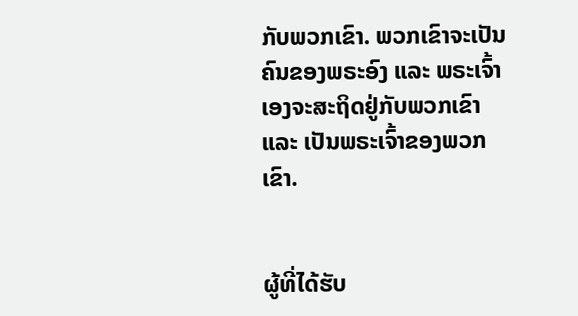ກັບພວກເຂົາ. ພວກເຂົາຈະເປັນຄົນຂອງພຣະອົງ ແລະ ພຣະເຈົ້າເອງຈະສະຖິດຢູ່ກັບພວກເຂົາ ແລະ ເປັນພຣະເຈົ້າຂອງພວກເຂົາ.


ຜູ້ທີ່ໄດ້ຮັບ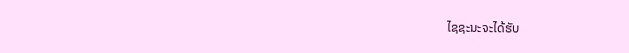ໄຊຊະນະຈະໄດ້ຮັບ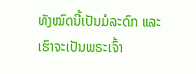ທັງໝົດນີ້ເປັນມໍລະດົກ ແລະ ເຮົາຈະເປັນພຣະເຈົ້າ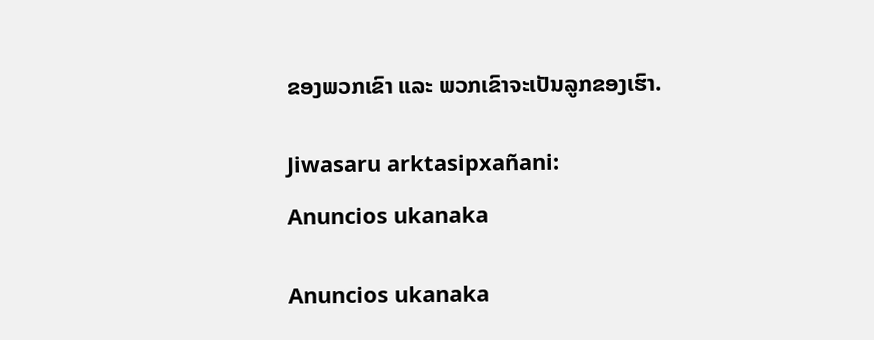ຂອງພວກເຂົາ ແລະ ພວກເຂົາຈະເປັນລູກຂອງເຮົາ.


Jiwasaru arktasipxañani:

Anuncios ukanaka


Anuncios ukanaka